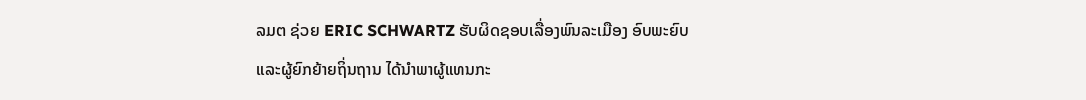ລມຕ ຊ່ວຍ ERIC SCHWARTZ ຮັບຜິດຊອບເລື່ອງພົນລະເມືອງ ອົບພະຍົບ
ແລະຜູ້ຍົກຍ້າຍຖິ່ນຖານ ໄດ້ນຳພາຜູ້ແທນກະ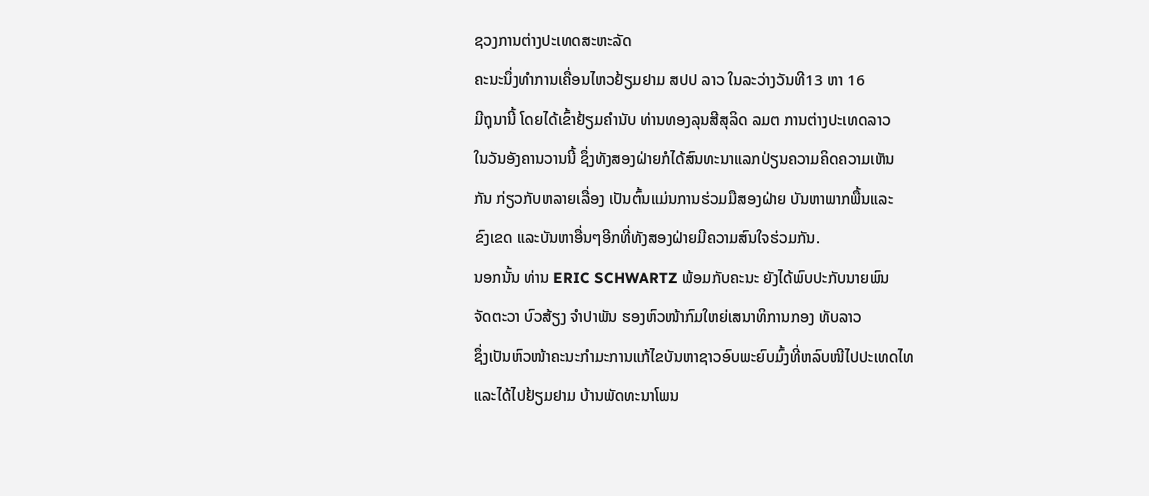ຊວງການຕ່າງປະເທດສະຫະລັດ
ຄະນະນຶ່ງທຳການເຄື່ອນໄຫວຢ້ຽມຢາມ ສປປ ລາວ ໃນລະວ່າງວັນທີ13 ຫາ 16
ມີຖຸນານີ້ ໂດຍໄດ້ເຂົ້າຢ້ຽມຄຳນັບ ທ່ານທອງລຸນສີສຸລິດ ລມຕ ການຕ່າງປະເທດລາວ
ໃນວັນອັງຄານວານນີ້ ຊຶ່ງທັງສອງຝ່າຍກໍໄດ້ສົນທະນາແລກປ່ຽນຄວາມຄິດຄວາມເຫັນ
ກັນ ກ່ຽວກັບຫລາຍເລື່ອງ ເປັນຕົ້ນແມ່ນການຮ່ວມມືສອງຝ່າຍ ບັນຫາພາກພື້ນແລະ
ຂົງເຂດ ແລະບັນຫາອື່ນໆອີກທີ່ທັງສອງຝ່າຍມີຄວາມສົນໃຈຮ່ວມກັນ.
ນອກນັ້ນ ທ່ານ ERIC SCHWARTZ ພ້ອມກັບຄະນະ ຍັງໄດ້ພົບປະກັບນາຍພົນ
ຈັດຕະວາ ບົວສ້ຽງ ຈຳປາພັນ ຮອງຫົວໜ້າກົມໃຫຍ່ເສນາທິການກອງ ທັບລາວ
ຊຶ່ງເປັນຫົວໜ້າຄະນະກຳມະການແກ້ໄຂບັນຫາຊາວອົບພະຍົບມົ້ງທີ່ຫລົບໜີໄປປະເທດໄທ
ແລະໄດ້ໄປຢ້ຽມຢາມ ບ້ານພັດທະນາໂພນ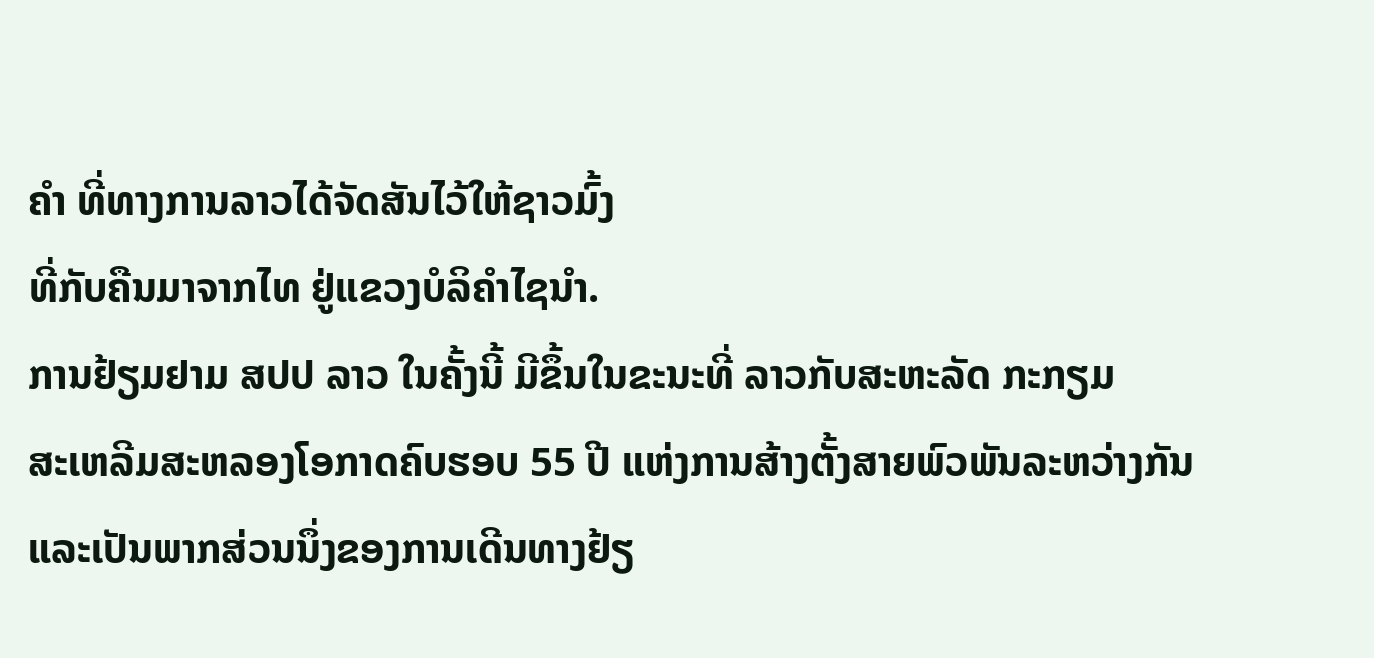ຄຳ ທີ່ທາງການລາວໄດ້ຈັດສັນໄວ້ໃຫ້ຊາວມົ້ງ
ທີ່ກັບຄືນມາຈາກໄທ ຢູ່ແຂວງບໍລິຄຳໄຊນຳ.
ການຢ້ຽມຢາມ ສປປ ລາວ ໃນຄັ້ງນີ້ ມີຂຶ້ນໃນຂະນະທີ່ ລາວກັບສະຫະລັດ ກະກຽມ
ສະເຫລີມສະຫລອງໂອກາດຄົບຮອບ 55 ປີ ແຫ່ງການສ້າງຕັ້ງສາຍພົວພັນລະຫວ່າງກັນ
ແລະເປັນພາກສ່ວນນຶ່ງຂອງການເດີນທາງຢ້ຽ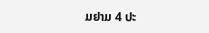ມຢາມ 4 ປະ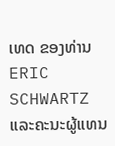ເທດ ຂອງທ່ານ ERIC
SCHWARTZ ແລະຄະນະຜູ້ແທນ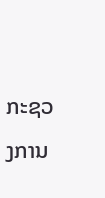ກະຊວງການ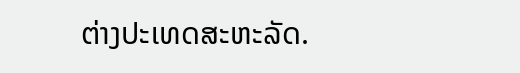ຕ່າງປະເທດສະຫະລັດ.